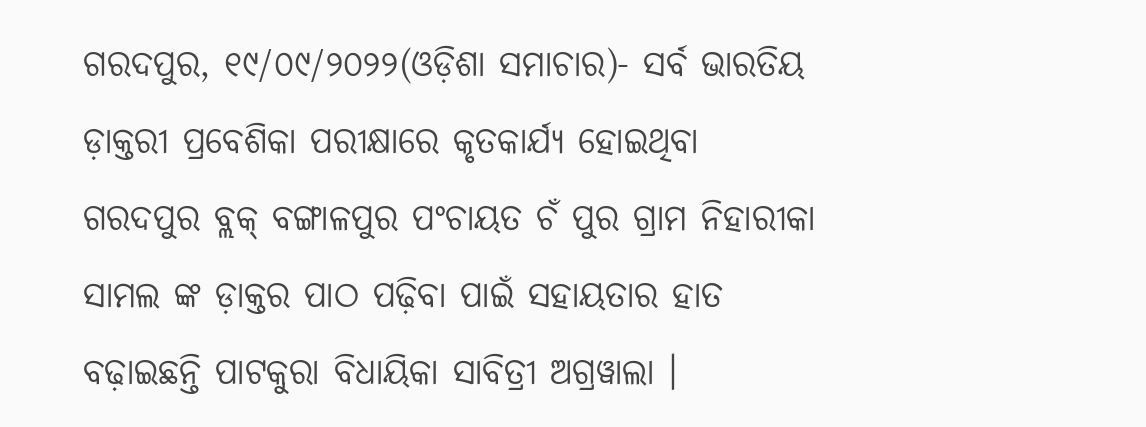ଗରଦପୁର, ୧୯/୦୯/୨୦୨୨(ଓଡ଼ିଶା ସମାଚାର)- ସର୍ବ ଭାରତିୟ ଡ଼ାକ୍ତରୀ ପ୍ରବେଶିକା ପରୀକ୍ଷାରେ କୃତକାର୍ଯ୍ୟ ହୋଇଥିବା ଗରଦପୁର ବ୍ଲକ୍ ବଙ୍ଗାଳପୁର ପଂଚାୟତ ଚଁ ପୁର ଗ୍ରାମ ନିହାରୀକା ସାମଲ ଙ୍କ ଡ଼ାକ୍ତର ପାଠ ପଢ଼ିବା ପାଇଁ ସହାୟତାର ହାତ ବଢ଼ାଇଛନ୍ତି ପାଟକୁରା ବିଧାୟିକା ସାବିତ୍ରୀ ଅଗ୍ରୱାଲା ।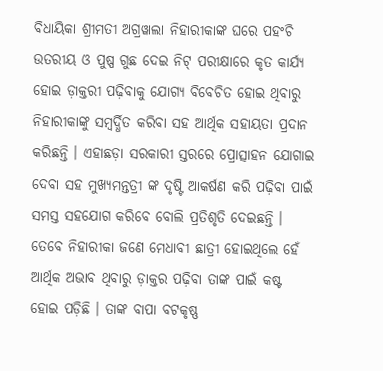ବିଧାୟିକା ଶ୍ରୀମତୀ ଅଗ୍ରୱାଲା ନିହାରୀକାଙ୍କ ଘରେ ପହଂଚି ଉତରୀୟ ଓ ପୁଷ୍ପ ଗୁଛ ଦେଇ ନିଟ୍ ପରୀକ୍ଷାରେ କୃତ କାର୍ଯ୍ୟ ହୋଇ ଡ଼ାକ୍ତରୀ ପଢ଼ିବାକୁ ଯୋଗ୍ୟ ବିବେଚିତ ହୋଇ ଥିବାରୁ ନିହାରୀକାଙ୍କୁ ସମ୍ବର୍ଦ୍ଧିତ କରିବା ସହ ଆର୍ଥିକ ସହାୟତା ପ୍ରଦାନ କରିଛନ୍ତି । ଏହାଛଡ଼ା ସରକାରୀ ସ୍ତରରେ ପ୍ରୋତ୍ସାହନ ଯୋଗାଇ ଦେବା ସହ ମୁଖ୍ୟମନ୍ତତ୍ରୀ ଙ୍କ ଦୃଷ୍ଟି ଆକର୍ଷଣ କରି ପଢ଼ିବା ପାଇଁ ସମସ୍ତ ସହଯୋଗ କରିବେ ବୋଲି ପ୍ରତିଶୃତି ଦେଇଛନ୍ତି । ତେବେ ନିହାରୀକା ଜଣେ ମେଧାବୀ ଛାତ୍ରୀ ହୋଇଥିଲେ ହେଁ ଆର୍ଥିକ ଅଭାବ ଥିବାରୁ ଡ଼ାକ୍ତର ପଢ଼ିବା ତାଙ୍କ ପାଇଁ କଷ୍ଟ ହୋଇ ପଡ଼ିଛି । ତାଙ୍କ ବାପା ବଟକୃଷ୍ଣ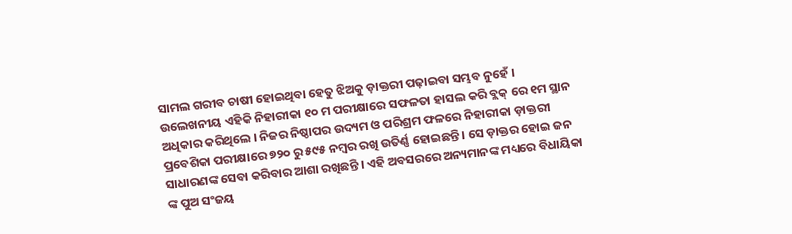ସାମଲ ଗରୀବ ଚାଷୀ ହୋଇଥିବା ହେତୁ ଝିଅକୁ ଡ଼ାକ୍ତରୀ ପଢ଼ାଇବା ସମ୍ଭବ ନୁହେଁ । ଉଲେଖନୀୟ ଏହିକି ନିହାରୀକା ୧୦ ମ ପରୀକ୍ଷାରେ ସଫଳତା ହାସଲ କରି ବ୍ଲକ୍ ରେ ୧ମ ସ୍ଥାନ ଅଧିକାର କରିଥିଲେ । ନିଜର ନିଷ୍ଠାପର ଉଦ୍ୟମ ଓ ପରିଶ୍ରମ ଫଳରେ ନିହାରୀକା ଡ଼ାକ୍ତରୀ ପ୍ରବେଶିକା ପରୀକ୍ଷାରେ ୭୨୦ ରୁ ୫୯୫ ନମ୍ବର ରଖି ଉତିର୍ଣ୍ଣ ହୋଇଛନ୍ତି । ସେ ଡ଼ାକ୍ତର ହୋଇ ଜନ ସାଧାରଣଙ୍କ ସେବା କରିବାର ଆଶା ରଖିଛନ୍ତି । ଏହି ଅବସରରେ ଅନ୍ୟମାନଙ୍କ ମଧ୍ୟରେ ବିଧାୟିକା ଙ୍କ ପୁଅ ସଂଜୟ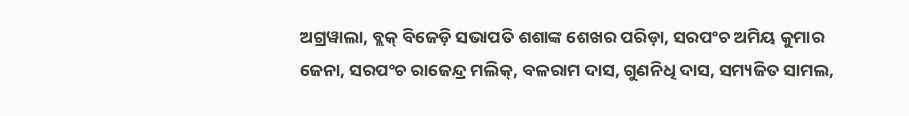ଅଗ୍ରୱାଲା, ବ୍ଲକ୍ ବିଜେଡ଼ି ସଭାପତି ଶଶାଙ୍କ ଶେଖର ପରିଡ଼ା, ସରପଂଚ ଅମିୟ କୁମାର ଜେନା, ସରପଂଚ ରାଜେନ୍ଦ୍ର ମଲିକ୍, ବଳରାମ ଦାସ, ଗୁଣନିଧି ଦାସ, ସମ୍ୟଜିତ ସାମଲ,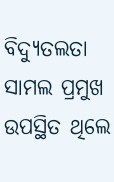ବିଦ୍ୟୁତଲତା ସାମଲ ପ୍ରମୁଖ ଉପସ୍ଥିତ ଥିଲେ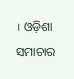। ଓଡ଼ିଶା ସମାଚାର